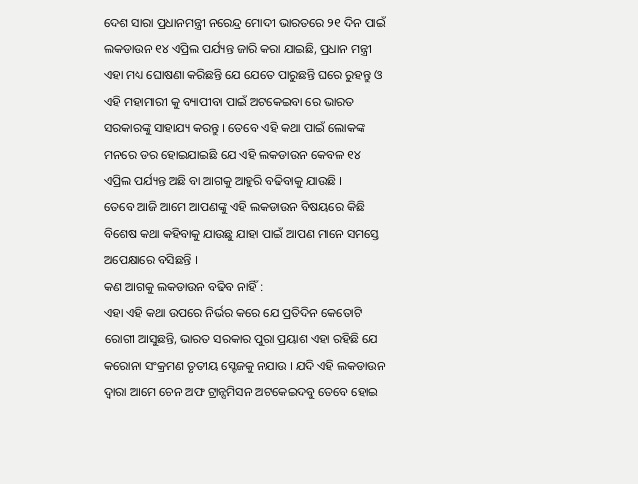ଦେଶ ସାରା ପ୍ରଧାନମନ୍ତ୍ରୀ ନରେନ୍ଦ୍ର ମୋଦୀ ଭାରତରେ ୨୧ ଦିନ ପାଇଁ ଲକଡାଉନ ୧୪ ଏପ୍ରିଲ ପର୍ଯ୍ୟନ୍ତ ଜାରି କରା ଯାଇଛି, ପ୍ରଧାନ ମନ୍ତ୍ରୀ ଏହା ମଧ୍ୟ ଘୋଷଣା କରିଛନ୍ତି ଯେ ଯେତେ ପାରୁଛନ୍ତି ଘରେ ରୁହନ୍ତୁ ଓ ଏହି ମହାମାରୀ କୁ ବ୍ୟାପୀବା ପାଇଁ ଅଟକେଇବା ରେ ଭାରତ ସରକାରଙ୍କୁ ସାହାଯ୍ୟ କରନ୍ତୁ । ତେବେ ଏହି କଥା ପାଇଁ ଲୋକଙ୍କ ମନରେ ଡର ହୋଇଯାଇଛି ଯେ ଏହି ଲକଡାଉନ କେବଳ ୧୪ ଏପ୍ରିଲ ପର୍ଯ୍ୟନ୍ତ ଅଛି ବା ଆଗକୁ ଆହୁରି ବଢିବାକୁ ଯାଉଛି ।
ତେବେ ଆଜି ଆମେ ଆପଣଙ୍କୁ ଏହି ଲକଡାଉନ ବିଷୟରେ କିଛି ବିଶେଷ କଥା କହିବାକୁ ଯାଉଛୁ ଯାହା ପାଇଁ ଆପଣ ମାନେ ସମସ୍ତେ ଅପେକ୍ଷାରେ ବସିଛନ୍ତି ।
କଣ ଆଗକୁ ଲକଡାଉନ ବଢିବ ନାହିଁ :
ଏହା ଏହି କଥା ଉପରେ ନିର୍ଭର କରେ ଯେ ପ୍ରତିଦିନ କେତୋଟି ରୋଗୀ ଆସୁଛନ୍ତି, ଭାରତ ସରକାର ପୁରା ପ୍ରୟାଶ ଏହା ରହିଛି ଯେ କରୋନା ସଂକ୍ରମଣ ତୃତୀୟ ସ୍ଟେଜକୁ ନଯାଉ । ଯଦି ଏହି ଲକଡାଉନ ଦ୍ଵାରା ଆମେ ଚେନ ଅଫ ଟ୍ରାନ୍ସମିସନ ଅଟକେଇଦବୁ ତେବେ ହୋଇ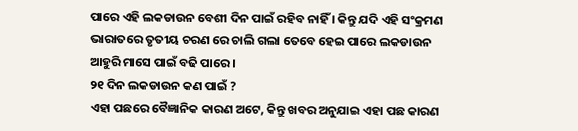ପାରେ ଏହି ଲକଡାଉନ ବେଶୀ ଦିନ ପାଇଁ ରହିବ ନାହିଁ । କିନ୍ତୁ ଯଦି ଏହି ସଂକ୍ରମଣ ଭାରାତରେ ତୃତୀୟ ଚରଣ ରେ ଚାଲି ଗଲା ତେବେ ହେଇ ପାରେ ଲକଡାଉନ ଆହୁରି ମାସେ ପାଇଁ ବଢି ପାରେ ।
୨୧ ଦିନ ଲକଡାଉନ କଣ ପାଇଁ ?
ଏହା ପଛରେ ବୈଜ୍ଞାନିକ କାରଣ ଅଟେ, କିନ୍ତୁ ଖବର ଅନୁଯାଇ ଏହା ପଛ କାରଣ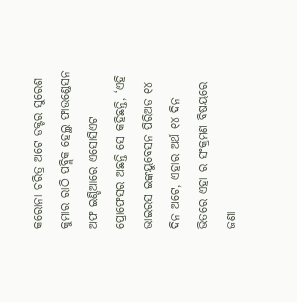କରୋନା ଚରିତ୍ର ଅଟେ ଡକ୍ଟର ସୁରେଶ କୁମାର ରାଠି ପବ୍ଲିକ ହେଲ୍ଥ ଫାଉଣ୍ଡେସନ ଅଫ ଇଣ୍ଡିଆରେ ଏସୋସିଏଟ ପ୍ରୋଫେସର ଅଛନ୍ତି ସେ କହିଛନ୍ତି, ‘ଏହି ଭାଇରସ ଇଙ୍କୟୁବେସନ ପିରିଅଡ ୧୪ ଦିନ ଅଟେ, ଏହାର ଅର୍ଥ ୧୪ ଦିନ ଭିତରେ ଏହା ର ସଂକ୍ରମଣ ବିଷୟରେ ଜଣା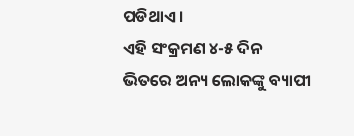ପଡିଥାଏ ।
ଏହି ସଂକ୍ରମଣ ୪-୫ ଦିନ ଭିତରେ ଅନ୍ୟ ଲୋକଙ୍କୁ ବ୍ୟାପୀ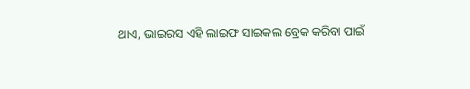ଥାଏ, ଭାଇରସ ଏହି ଲାଇଫ ସାଇକଲ ବ୍ରେକ କରିବା ପାଇଁ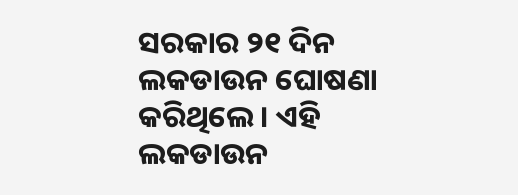ସରକାର ୨୧ ଦିନ ଲକଡାଉନ ଘୋଷଣା କରିଥିଲେ । ଏହି ଲକଡାଉନ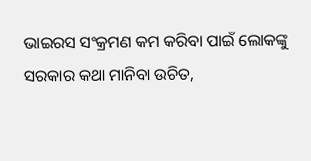ଭାଇରସ ସଂକ୍ରମଣ କମ କରିବା ପାଇଁ ଲୋକଙ୍କୁ ସରକାର କଥା ମାନିବା ଉଚିତ,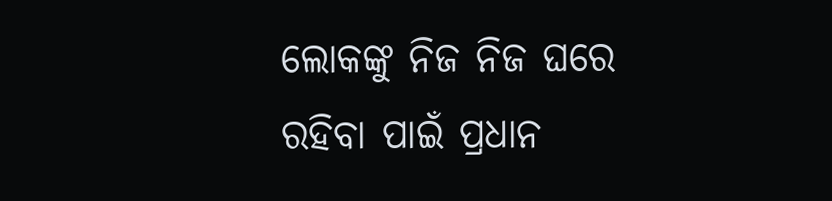ଲୋକଙ୍କୁ ନିଜ ନିଜ ଘରେ ରହିବା ପାଇଁ ପ୍ରଧାନ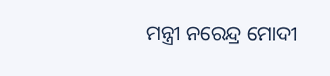ମନ୍ତ୍ରୀ ନରେନ୍ଦ୍ର ମୋଦୀ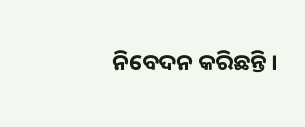ନିବେଦନ କରିଛନ୍ତି ।